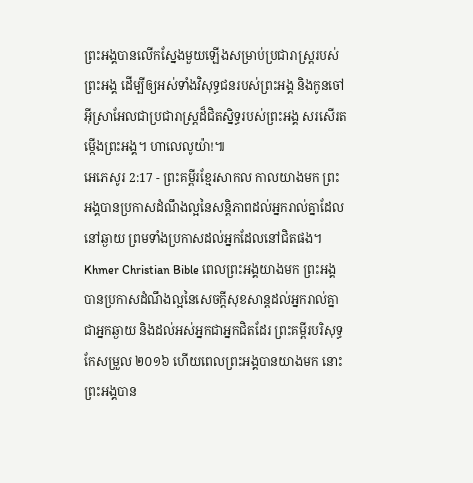ព្រះអង្គបានលើកស្នែងមួយឡើងសម្រាប់ប្រជារាស្ត្ររបស់ព្រះអង្គ ដើម្បីឲ្យអស់ទាំងវិសុទ្ធជនរបស់ព្រះអង្គ និងកូនចៅអ៊ីស្រាអែលជាប្រជារាស្ត្រដ៏ជិតស្និទ្ធរបស់ព្រះអង្គ សរសើរតម្កើងព្រះអង្គ។ ហាលេលូយ៉ា!៕
អេភេសូរ 2:17 - ព្រះគម្ពីរខ្មែរសាកល កាលយាងមក ព្រះអង្គបានប្រកាសដំណឹងល្អនៃសន្តិភាពដល់អ្នករាល់គ្នាដែលនៅឆ្ងាយ ព្រមទាំងប្រកាសដល់អ្នកដែលនៅជិតផង។ Khmer Christian Bible ពេលព្រះអង្គយាងមក ព្រះអង្គបានប្រកាសដំណឹងល្អនៃសេចក្ដីសុខសាន្តដល់អ្នករាល់គ្នា ជាអ្នកឆ្ងាយ និងដល់អស់អ្នកជាអ្នកជិតដែរ ព្រះគម្ពីរបរិសុទ្ធកែសម្រួល ២០១៦ ហើយពេលព្រះអង្គបានយាងមក នោះព្រះអង្គបាន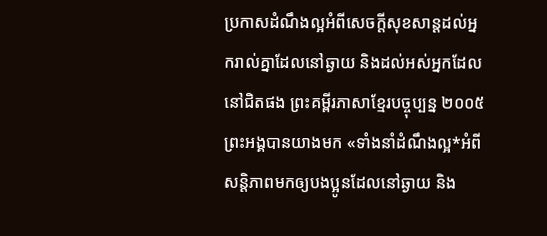ប្រកាសដំណឹងល្អអំពីសេចក្តីសុខសាន្តដល់អ្នករាល់គ្នាដែលនៅឆ្ងាយ និងដល់អស់អ្នកដែលនៅជិតផង ព្រះគម្ពីរភាសាខ្មែរបច្ចុប្បន្ន ២០០៥ ព្រះអង្គបានយាងមក «ទាំងនាំដំណឹងល្អ*អំពីសន្តិភាពមកឲ្យបងប្អូនដែលនៅឆ្ងាយ និង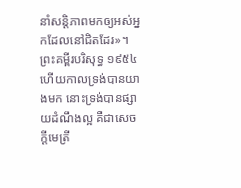នាំសន្តិភាពមកឲ្យអស់អ្នកដែលនៅជិតដែរ»។ ព្រះគម្ពីរបរិសុទ្ធ ១៩៥៤ ហើយកាលទ្រង់បានយាងមក នោះទ្រង់បានផ្សាយដំណឹងល្អ គឺជាសេចក្ដីមេត្រី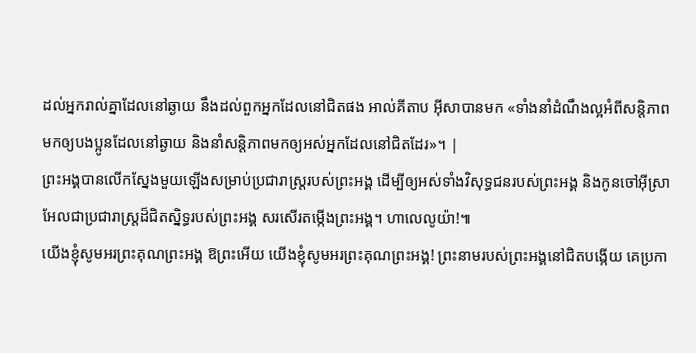ដល់អ្នករាល់គ្នាដែលនៅឆ្ងាយ នឹងដល់ពួកអ្នកដែលនៅជិតផង អាល់គីតាប អ៊ីសាបានមក «ទាំងនាំដំណឹងល្អអំពីសន្ដិភាពមកឲ្យបងប្អូនដែលនៅឆ្ងាយ និងនាំសន្ដិភាពមកឲ្យអស់អ្នកដែលនៅជិតដែរ»។ |
ព្រះអង្គបានលើកស្នែងមួយឡើងសម្រាប់ប្រជារាស្ត្ររបស់ព្រះអង្គ ដើម្បីឲ្យអស់ទាំងវិសុទ្ធជនរបស់ព្រះអង្គ និងកូនចៅអ៊ីស្រាអែលជាប្រជារាស្ត្រដ៏ជិតស្និទ្ធរបស់ព្រះអង្គ សរសើរតម្កើងព្រះអង្គ។ ហាលេលូយ៉ា!៕
យើងខ្ញុំសូមអរព្រះគុណព្រះអង្គ ឱព្រះអើយ យើងខ្ញុំសូមអរព្រះគុណព្រះអង្គ! ព្រះនាមរបស់ព្រះអង្គនៅជិតបង្កើយ គេប្រកា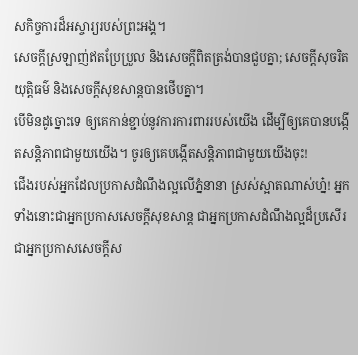សកិច្ចការដ៏អស្ចារ្យរបស់ព្រះអង្គ។
សេចក្ដីស្រឡាញ់ឥតប្រែប្រួល និងសេចក្ដីពិតត្រង់បានជួបគ្នា; សេចក្ដីសុចរិតយុត្តិធម៌ និងសេចក្ដីសុខសាន្តបានថើបគ្នា។
បើមិនដូច្នោះទេ ឲ្យគេកាន់ខ្ជាប់នូវការការពាររបស់យើង ដើម្បីឲ្យគេបានបង្កើតសន្តិភាពជាមួយយើង។ ចូរឲ្យគេបង្កើតសន្តិភាពជាមួយយើងចុះ!
ជើងរបស់អ្នកដែលប្រកាសដំណឹងល្អលើភ្នំនានា ស្រស់ស្អាតណាស់ហ្ន៎! អ្នកទាំងនោះជាអ្នកប្រកាសសេចក្ដីសុខសាន្ត ជាអ្នកប្រកាសដំណឹងល្អដ៏ប្រសើរ ជាអ្នកប្រកាសសេចក្ដីស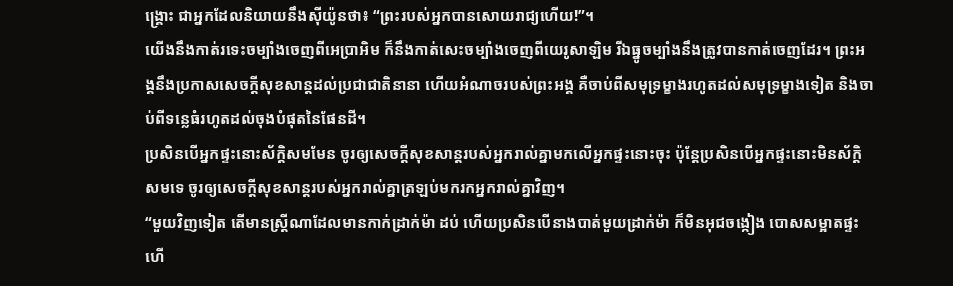ង្គ្រោះ ជាអ្នកដែលនិយាយនឹងស៊ីយ៉ូនថា៖ “ព្រះរបស់អ្នកបានសោយរាជ្យហើយ!”។
យើងនឹងកាត់រទេះចម្បាំងចេញពីអេប្រាអិម ក៏នឹងកាត់សេះចម្បាំងចេញពីយេរូសាឡិម រីឯធ្នូចម្បាំងនឹងត្រូវបានកាត់ចេញដែរ។ ព្រះអង្គនឹងប្រកាសសេចក្ដីសុខសាន្តដល់ប្រជាជាតិនានា ហើយអំណាចរបស់ព្រះអង្គ គឺចាប់ពីសមុទ្រម្ខាងរហូតដល់សមុទ្រម្ខាងទៀត និងចាប់ពីទន្លេធំរហូតដល់ចុងបំផុតនៃផែនដី។
ប្រសិនបើអ្នកផ្ទះនោះស័ក្ដិសមមែន ចូរឲ្យសេចក្ដីសុខសាន្តរបស់អ្នករាល់គ្នាមកលើអ្នកផ្ទះនោះចុះ ប៉ុន្តែប្រសិនបើអ្នកផ្ទះនោះមិនស័ក្ដិសមទេ ចូរឲ្យសេចក្ដីសុខសាន្តរបស់អ្នករាល់គ្នាត្រឡប់មករកអ្នករាល់គ្នាវិញ។
“មួយវិញទៀត តើមានស្ត្រីណាដែលមានកាក់ដ្រាក់ម៉ា ដប់ ហើយប្រសិនបើនាងបាត់មួយដ្រាក់ម៉ា ក៏មិនអុជចង្កៀង បោសសម្អាតផ្ទះ ហើ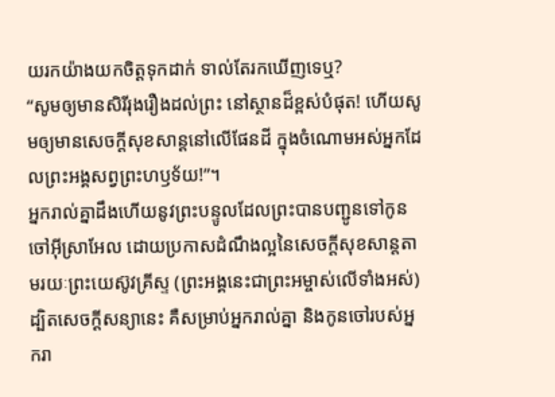យរកយ៉ាងយកចិត្តទុកដាក់ ទាល់តែរកឃើញទេឬ?
“សូមឲ្យមានសិរីរុងរឿងដល់ព្រះ នៅស្ថានដ៏ខ្ពស់បំផុត! ហើយសូមឲ្យមានសេចក្ដីសុខសាន្តនៅលើផែនដី ក្នុងចំណោមអស់អ្នកដែលព្រះអង្គសព្វព្រះហឫទ័យ!”។
អ្នករាល់គ្នាដឹងហើយនូវព្រះបន្ទូលដែលព្រះបានបញ្ជូនទៅកូនចៅអ៊ីស្រាអែល ដោយប្រកាសដំណឹងល្អនៃសេចក្ដីសុខសាន្តតាមរយៈព្រះយេស៊ូវគ្រីស្ទ (ព្រះអង្គនេះជាព្រះអម្ចាស់លើទាំងអស់)
ដ្បិតសេចក្ដីសន្យានេះ គឺសម្រាប់អ្នករាល់គ្នា និងកូនចៅរបស់អ្នករា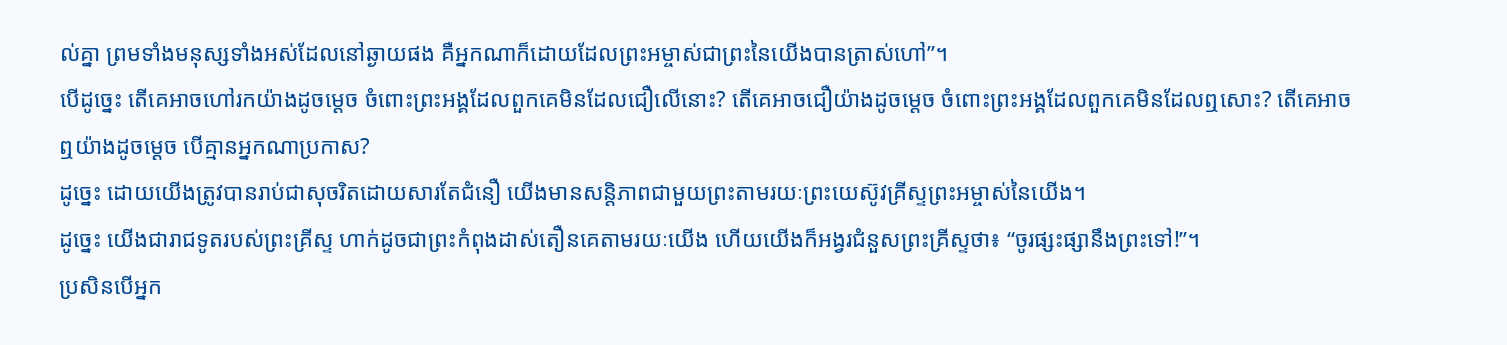ល់គ្នា ព្រមទាំងមនុស្សទាំងអស់ដែលនៅឆ្ងាយផង គឺអ្នកណាក៏ដោយដែលព្រះអម្ចាស់ជាព្រះនៃយើងបានត្រាស់ហៅ”។
បើដូច្នេះ តើគេអាចហៅរកយ៉ាងដូចម្ដេច ចំពោះព្រះអង្គដែលពួកគេមិនដែលជឿលើនោះ? តើគេអាចជឿយ៉ាងដូចម្ដេច ចំពោះព្រះអង្គដែលពួកគេមិនដែលឮសោះ? តើគេអាចឮយ៉ាងដូចម្ដេច បើគ្មានអ្នកណាប្រកាស?
ដូច្នេះ ដោយយើងត្រូវបានរាប់ជាសុចរិតដោយសារតែជំនឿ យើងមានសន្តិភាពជាមួយព្រះតាមរយៈព្រះយេស៊ូវគ្រីស្ទព្រះអម្ចាស់នៃយើង។
ដូច្នេះ យើងជារាជទូតរបស់ព្រះគ្រីស្ទ ហាក់ដូចជាព្រះកំពុងដាស់តឿនគេតាមរយៈយើង ហើយយើងក៏អង្វរជំនួសព្រះគ្រីស្ទថា៖ “ចូរផ្សះផ្សានឹងព្រះទៅ!”។
ប្រសិនបើអ្នក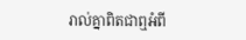រាល់គ្នាពិតជាឮអំពី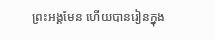ព្រះអង្គមែន ហើយបានរៀនក្នុង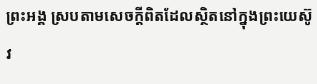ព្រះអង្គ ស្របតាមសេចក្ដីពិតដែលស្ថិតនៅក្នុងព្រះយេស៊ូវ